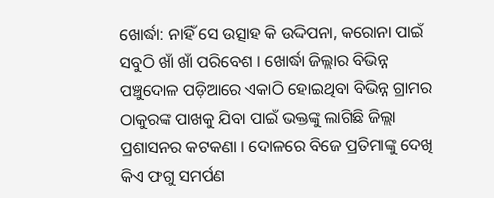ଖୋର୍ଦ୍ଧା: ନାହିଁ ସେ ଉତ୍ସାହ କି ଉଦ୍ଦିପନା, କରୋନା ପାଇଁ ସବୁଠି ଖାଁ ଖାଁ ପରିବେଶ । ଖୋର୍ଦ୍ଧା ଜିଲ୍ଲାର ବିଭିନ୍ନ ପଞ୍ଚୁଦୋଳ ପଡ଼ିଆରେ ଏକାଠି ହୋଇଥିବା ବିଭିନ୍ନ ଗ୍ରାମର ଠାକୁରଙ୍କ ପାଖକୁ ଯିବା ପାଇଁ ଭକ୍ତଙ୍କୁ ଲାଗିଛି ଜିଲ୍ଲା ପ୍ରଶାସନର କଟକଣା । ଦୋଳରେ ବିଜେ ପ୍ରତିମାଙ୍କୁ ଦେଖି କିଏ ଫଗୁ ସମର୍ପଣ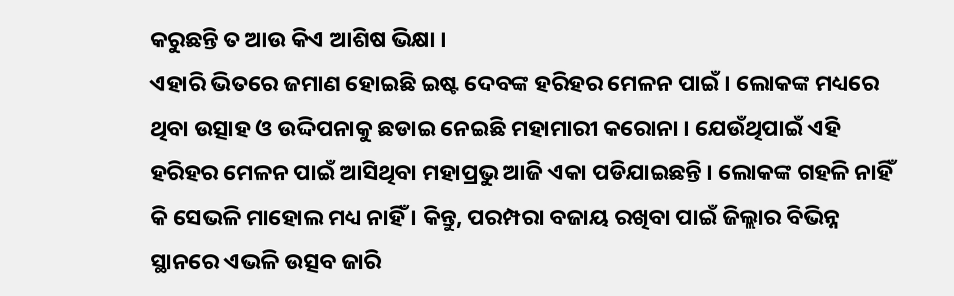କରୁଛନ୍ତି ତ ଆଉ କିଏ ଆଶିଷ ଭିକ୍ଷା ।
ଏହାରି ଭିତରେ ଜମାଣ ହୋଇଛି ଇଷ୍ଟ ଦେବଙ୍କ ହରିହର ମେଳନ ପାଇଁ । ଲୋକଙ୍କ ମଧ୍ୟରେ ଥିବା ଉତ୍ସାହ ଓ ଉଦ୍ଦିପନାକୁ ଛଡାଇ ନେଇଛି ମହାମାରୀ କରୋନା । ଯେଉଁଥିପାଇଁ ଏହି ହରିହର ମେଳନ ପାଇଁ ଆସିଥିବା ମହାପ୍ରଭୁ ଆଜି ଏକା ପଡିଯାଇଛନ୍ତି । ଲୋକଙ୍କ ଗହଳି ନାହିଁ କି ସେଭଳି ମାହୋଲ ମଧ୍ୟ ନାହିଁ । କିନ୍ତୁ, ପରମ୍ପରା ବଜାୟ ରଖିବା ପାଇଁ ଜିଲ୍ଲାର ବିଭିନ୍ନ ସ୍ଥାନରେ ଏଭଳି ଉତ୍ସବ ଜାରି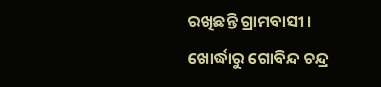ରଖିଛନ୍ତି ଗ୍ରାମବାସୀ ।
ଖୋର୍ଦ୍ଧାରୁ ଗୋବିନ୍ଦ ଚନ୍ଦ୍ର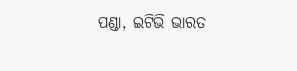ପଣ୍ଡା, ଇଟିଭି ଭାରତ